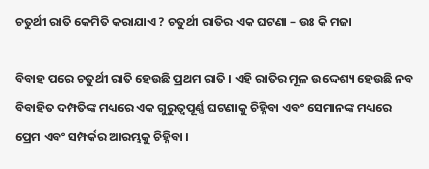ଚତୁର୍ଥୀ ରାତି କେମିତି କରାଯାଏ ? ଚତୁର୍ଥୀ ରାତିର ଏକ ଘଟଣା – ଉଃ କି ମଜା

ବିବାହ ପରେ ଚତୁର୍ଥୀ ରାତି ହେଉଛି ପ୍ରଥମ ରାତି । ଏହି ରାତିର ମୂଳ ଉଦ୍ଦେଶ୍ୟ ହେଉଛି ନବ ବିବାହିତ ଦମ୍ପତିଙ୍କ ମଧ୍ୟରେ ଏକ ଗୁରୁତ୍ୱପୂର୍ଣ୍ଣ ଘଟଣାକୁ ଚିହ୍ନିବା ଏବଂ ସେମାନଙ୍କ ମଧ୍ୟରେ ପ୍ରେମ ଏବଂ ସମ୍ପର୍କର ଆରମ୍ଭକୁ ଚିହ୍ନିବା ।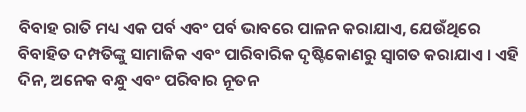ବିବାହ ରାତି ମଧ୍ୟ ଏକ ପର୍ବ ଏବଂ ପର୍ବ ଭାବରେ ପାଳନ କରାଯାଏ, ଯେଉଁଥିରେ ବିବାହିତ ଦମ୍ପତିଙ୍କୁ ସାମାଜିକ ଏବଂ ପାରିବାରିକ ଦୃଷ୍ଟିକୋଣରୁ ସ୍ୱାଗତ କରାଯାଏ । ଏହି ଦିନ, ଅନେକ ବନ୍ଧୁ ଏବଂ ପରିବାର ନୂତନ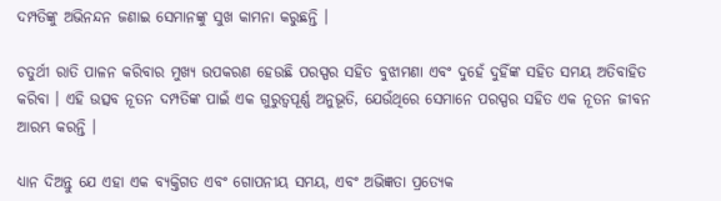ଦମ୍ପତିଙ୍କୁ ଅଭିନନ୍ଦନ ଜଣାଇ ସେମାନଙ୍କୁ ସୁଖ କାମନା କରୁଛନ୍ତି ।

ଚତୁର୍ଥୀ ରାତି ପାଳନ କରିବାର ମୁଖ୍ୟ ଉପକରଣ ହେଉଛି ପରସ୍ପର ସହିତ ବୁଝାମଣା ଏବଂ ଦୁହେଁ ଦୁହିଁଙ୍କ ସହିତ ସମୟ ଅତିବାହିତ କରିବା । ଏହି ଉତ୍ସବ ନୂତନ ଦମ୍ପତିଙ୍କ ପାଇଁ ଏକ ଗୁରୁତ୍ୱପୂର୍ଣ୍ଣ ଅନୁଭୂତି, ଯେଉଁଥିରେ ସେମାନେ ପରସ୍ପର ସହିତ ଏକ ନୂତନ ଜୀବନ ଆରମ୍ଭ କରନ୍ତି ।

ଧ୍ୟାନ ଦିଅନ୍ତୁ ଯେ ଏହା ଏକ ବ୍ୟକ୍ତିଗତ ଏବଂ ଗୋପନୀୟ ସମୟ, ଏବଂ ଅଭିଜ୍ଞତା ପ୍ରତ୍ୟେକ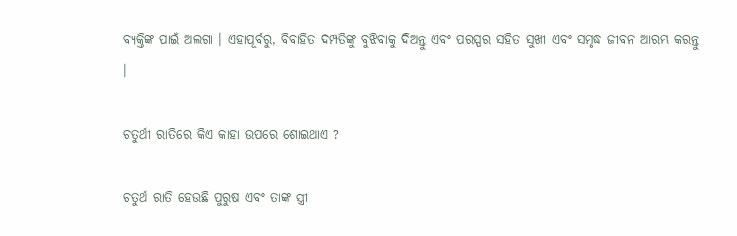ବ୍ୟକ୍ତିଙ୍କ ପାଇଁ ଅଲଗା । ଏହାପୂର୍ବରୁ, ବିବାହିତ ଦମ୍ପତିଙ୍କୁ ବୁଝିବାକୁ ଦିଅନ୍ତୁ ଏବଂ ପରସ୍ପର ସହିତ ସୁଖୀ ଏବଂ ସମୃଦ୍ଧ ଜୀବନ ଆରମ୍ଭ କରନ୍ତୁ ।

ଚତୁର୍ଥୀ ରାତିରେ କିଏ କାହା ଉପରେ ଶୋଇଥାଏ ?

ଚତୁର୍ଥ ରାତି ହେଉଛି ପୁରୁଷ ଏବଂ ତାଙ୍କ ସ୍ତ୍ରୀ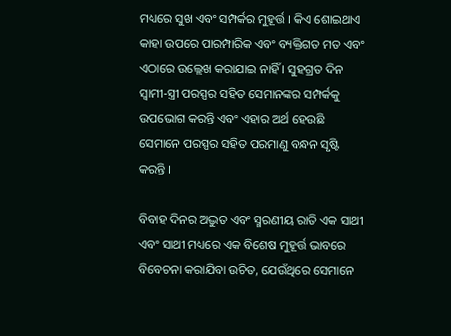ମଧ୍ୟରେ ସୁଖ ଏବଂ ସମ୍ପର୍କର ମୁହୂର୍ତ୍ତ । କିଏ ଶୋଇଥାଏ କାହା ଉପରେ ପାରମ୍ପାରିକ ଏବଂ ବ୍ୟକ୍ତିଗତ ମତ ଏବଂ ଏଠାରେ ଉଲ୍ଲେଖ କରାଯାଇ ନାହିଁ । ସୁହଗ୍ରତ ଦିନ ସ୍ୱାମୀ-ସ୍ତ୍ରୀ ପରସ୍ପର ସହିତ ସେମାନଙ୍କର ସମ୍ପର୍କକୁ ଉପଭୋଗ କରନ୍ତି ଏବଂ ଏହାର ଅର୍ଥ ହେଉଛି ସେମାନେ ପରସ୍ପର ସହିତ ପରମାଣୁ ବନ୍ଧନ ସୃଷ୍ଟି କରନ୍ତି ।

ବିବାହ ଦିନର ଅଦ୍ଭୁତ ଏବଂ ସ୍ମରଣୀୟ ରାତି ଏକ ସାଥୀ ଏବଂ ସାଥୀ ମଧ୍ୟରେ ଏକ ବିଶେଷ ମୁହୂର୍ତ୍ତ ଭାବରେ ବିବେଚନା କରାଯିବା ଉଚିତ, ଯେଉଁଥିରେ ସେମାନେ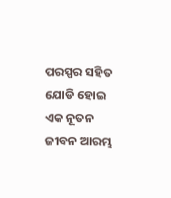ପରସ୍ପର ସହିତ ଯୋଡି ହୋଇ ଏକ ନୂତନ ଜୀବନ ଆରମ୍ଭ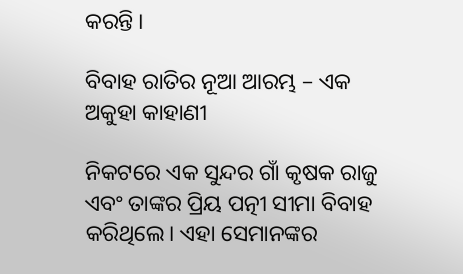କରନ୍ତି ।

ବିବାହ ରାତିର ନୂଆ ଆରମ୍ଭ – ଏକ ଅକୁହା କାହାଣୀ

ନିକଟରେ ଏକ ସୁନ୍ଦର ଗାଁ କୃଷକ ରାଜୁ ଏବଂ ତାଙ୍କର ପ୍ରିୟ ପତ୍ନୀ ସୀମା ବିବାହ କରିଥିଲେ। ଏହା ସେମାନଙ୍କର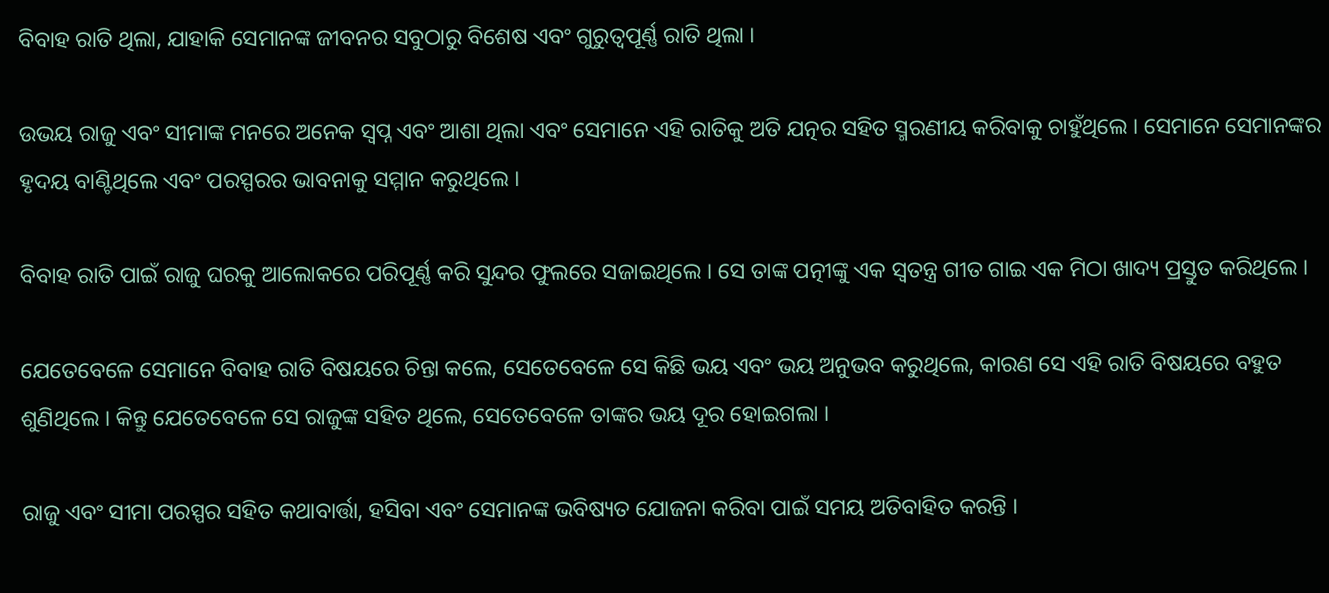ବିବାହ ରାତି ଥିଲା, ଯାହାକି ସେମାନଙ୍କ ଜୀବନର ସବୁଠାରୁ ବିଶେଷ ଏବଂ ଗୁରୁତ୍ୱପୂର୍ଣ୍ଣ ରାତି ଥିଲା ।

ଉଭୟ ରାଜୁ ଏବଂ ସୀମାଙ୍କ ମନରେ ଅନେକ ସ୍ୱପ୍ନ ଏବଂ ଆଶା ଥିଲା ଏବଂ ସେମାନେ ଏହି ରାତିକୁ ଅତି ଯତ୍ନର ସହିତ ସ୍ମରଣୀୟ କରିବାକୁ ଚାହୁଁଥିଲେ । ସେମାନେ ସେମାନଙ୍କର ହୃଦୟ ବାଣ୍ଟିଥିଲେ ଏବଂ ପରସ୍ପରର ଭାବନାକୁ ସମ୍ମାନ କରୁଥିଲେ ।

ବିବାହ ରାତି ପାଇଁ ରାଜୁ ଘରକୁ ଆଲୋକରେ ପରିପୂର୍ଣ୍ଣ କରି ସୁନ୍ଦର ଫୁଲରେ ସଜାଇଥିଲେ । ସେ ତାଙ୍କ ପତ୍ନୀଙ୍କୁ ଏକ ସ୍ୱତନ୍ତ୍ର ଗୀତ ଗାଇ ଏକ ମିଠା ଖାଦ୍ୟ ପ୍ରସ୍ତୁତ କରିଥିଲେ ।

ଯେତେବେଳେ ସେମାନେ ବିବାହ ରାତି ବିଷୟରେ ଚିନ୍ତା କଲେ, ସେତେବେଳେ ସେ କିଛି ଭୟ ଏବଂ ଭୟ ଅନୁଭବ କରୁଥିଲେ, କାରଣ ସେ ଏହି ରାତି ବିଷୟରେ ବହୁତ ଶୁଣିଥିଲେ । କିନ୍ତୁ ଯେତେବେଳେ ସେ ରାଜୁଙ୍କ ସହିତ ଥିଲେ, ସେତେବେଳେ ତାଙ୍କର ଭୟ ଦୂର ହୋଇଗଲା ।

ରାଜୁ ଏବଂ ସୀମା ପରସ୍ପର ସହିତ କଥାବାର୍ତ୍ତା, ହସିବା ଏବଂ ସେମାନଙ୍କ ଭବିଷ୍ୟତ ଯୋଜନା କରିବା ପାଇଁ ସମୟ ଅତିବାହିତ କରନ୍ତି ।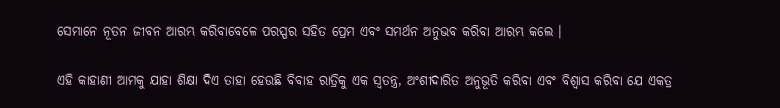ସେମାନେ ନୂତନ ଜୀବନ ଆରମ୍ଭ କରିବାବେଳେ ପରସ୍ପର ସହିତ ପ୍ରେମ ଏବଂ ସମର୍ଥନ ଅନୁଭବ କରିବା ଆରମ୍ଭ କଲେ ।

ଏହି କାହାଣୀ ଆମକୁ ଯାହା ଶିକ୍ଷା ଦିଏ ତାହା ହେଉଛି ବିବାହ ରାତ୍ରିକୁ ଏକ ସ୍ୱତନ୍ତ୍ର, ଅଂଶୀଦାରିତ ଅନୁଭୂତି କରିବା ଏବଂ ବିଶ୍ବାସ କରିବା ଯେ ଏକତ୍ର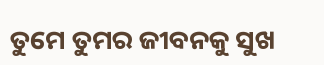ତୁମେ ତୁମର ଜୀବନକୁ ସୁଖ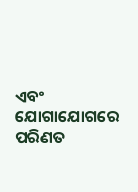ଏବଂ ଯୋଗାଯୋଗରେ ପରିଣତ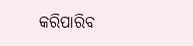କରିପାରିବ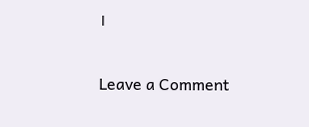।

Leave a Comment